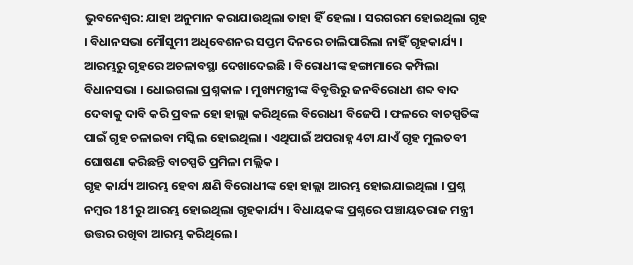ଭୁବନେଶ୍ବର: ଯାହା ଅନୁମାନ କରାଯାଉଥିଲା ତାହା ହିଁ ହେଲା । ସରଗରମ ହୋଇଥିଲା ଗୃହ । ବିଧାନସଭା ମୌସୁମୀ ଅଧିବେଶନର ସପ୍ତମ ଦିନରେ ଚାଲିପାରିଲା ନାହିଁ ଗୃହକାର୍ଯ୍ୟ । ଆରମ୍ଭରୁ ଗୃହରେ ଅଚଳାବସ୍ଥା ଦେଖାଦେଇଛି । ବିରୋଧୀଙ୍କ ହଙ୍ଗାମାରେ କମ୍ପିଲା ବିଧାନସଭା । ଧୋଇଗଲା ପ୍ରଶ୍ନକାଳ । ମୁଖ୍ୟମନ୍ତ୍ରୀଙ୍କ ବିବୃତ୍ତିରୁ ଜନବିରୋଧୀ ଶବ୍ଦ ବାଦ ଦେବାକୁ ଦାବି କରି ପ୍ରବଳ ହୋ ହାଲ୍ଲା କରିଥିଲେ ବିରୋଧୀ ବିଜେପି । ଫଳରେ ବାଚସ୍ପତିଙ୍କ ପାଇଁ ଗୃହ ଚଳାଇବା ମସ୍କିଲ ହୋଇଥିଲା । ଏଥିପାଇଁ ଅପରାହ୍ନ 4ଟା ଯାଏଁ ଗୃହ ମୁଲତବୀ ଘୋଷଣା କରିଛନ୍ତି ବାଚସ୍ପତି ପ୍ରମିଳା ମଲ୍ଲିକ ।
ଗୃହ କାର୍ଯ୍ୟ ଆରମ୍ଭ ହେବା କ୍ଷଣି ବିରୋଧୀଙ୍କ ହୋ ହାଲ୍ଲା ଆରମ୍ଭ ହୋଇଯାଇଥିଲା । ପ୍ରଶ୍ନ ନମ୍ବର 181ରୁ ଆରମ୍ଭ ହୋଇଥିଲା ଗୃହକାର୍ଯ୍ୟ । ବିଧାୟକଙ୍କ ପ୍ରଶ୍ନରେ ପଞ୍ଚାୟତରାଜ ମନ୍ତ୍ରୀ ଉତ୍ତର ରଖିବା ଆରମ୍ଭ କରିଥିଲେ ।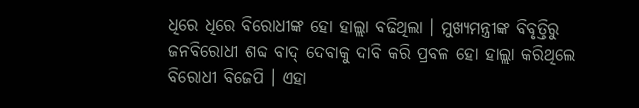ଧିରେ ଧିରେ ବିରୋଧୀଙ୍କ ହୋ ହାଲ୍ଲା ବଢିଥିଲା । ମୁଖ୍ୟମନ୍ତ୍ରୀଙ୍କ ବିବୃତ୍ତିରୁ ଜନବିରୋଧୀ ଶବ୍ଦ ବାଦ୍ ଦେବାକୁ ଦାବି କରି ପ୍ରବଳ ହୋ ହାଲ୍ଲା କରିଥିଲେ ବିରୋଧୀ ବିଜେପି । ଏହା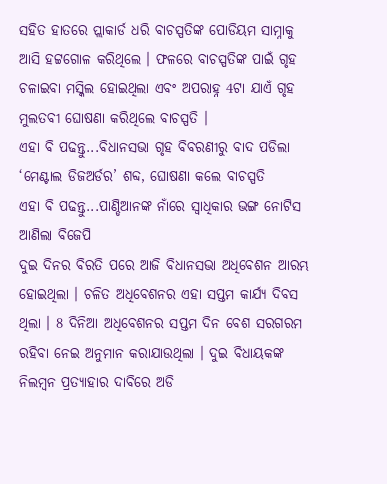ସହିତ ହାତରେ ପ୍ଲାକାର୍ଡ ଧରି ବାଚସ୍ପତିଙ୍କ ପୋଡିୟମ ସାମ୍ନାକୁ ଆସି ହଟ୍ଟଗୋଳ କରିଥିଲେ । ଫଳରେ ବାଚସ୍ପତିଙ୍କ ପାଇଁ ଗୃହ ଚଳାଇବା ମସ୍କିଲ ହୋଇଥିଲା ଏବଂ ଅପରାହ୍ନ 4ଟା ଯାଏଁ ଗୃହ ମୁଲତବୀ ଘୋଷଣା କରିଥିଲେ ବାଚସ୍ପତି ।
ଏହା ବି ପଢନ୍ତୁ...ବିଧାନସଭା ଗୃହ ବିବରଣୀରୁ ବାଦ ପଡିଲା ‘ମେଣ୍ଟାଲ ଡିଜଅର୍ଡର’ ଶବ୍ଦ, ଘୋଷଣା କଲେ ବାଚସ୍ପତି
ଏହା ବି ପଢନ୍ତୁ...ପାଣ୍ଡିଆନଙ୍କ ନାଁରେ ସ୍ବାଧିକାର ଭଙ୍ଗ ନୋଟିସ ଆଣିଲା ବିଜେପି
ଦୁଇ ଦିନର ବିରତି ପରେ ଆଜି ବିଧାନସଭା ଅଧିବେଶନ ଆରମ୍ଭ ହୋଇଥିଲା । ଚଳିତ ଅଧିବେଶନର ଏହା ସପ୍ତମ କାର୍ଯ୍ୟ ଦିବସ ଥିଲା । 8 ଦିନିଆ ଅଧିବେଶନର ସପ୍ତମ ଦିନ ବେଶ ସରଗରମ ରହିବା ନେଇ ଅନୁମାନ କରାଯାଉଥିଲା । ଦୁଇ ବିଧାୟକଙ୍କ ନିଲମ୍ବନ ପ୍ରତ୍ୟାହାର ଦାବିରେ ଅଡି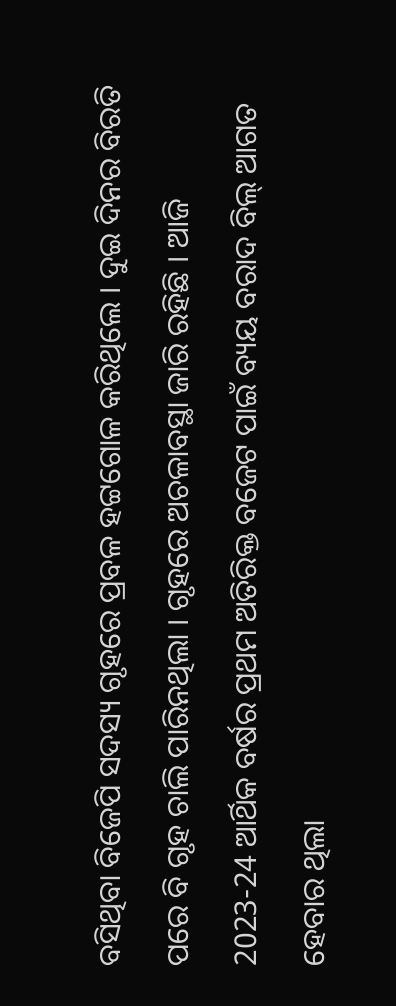ବସିଥିବା ବିଜେପି ସଦସ୍ୟ ଗୃହରେ ପ୍ରବଳ ହଟ୍ଟଗୋଳ କରିଥିଲେ । ଦୁଇ ଦିନର ବିରତି ପରେ ବି ଗୃହ ଚାଲି ପାରିନଥିଲା । ଗୃହରେ ଅଚଳାବସ୍ଥା ଜାରି ରହିଛି । ଆଜି 2023-24 ଆର୍ଥିକ ବର୍ଷର ପ୍ରଥମ ଅତିରିକ୍ତ ବଜେଟ ପାଇଁ ବ୍ୟୟ ବରାଦ ବିଲ୍ ଆଗତ ହେବାର ଥିଲା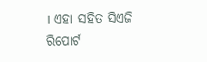। ଏହା ସହିତ ସିଏଜି ରିପୋର୍ଟ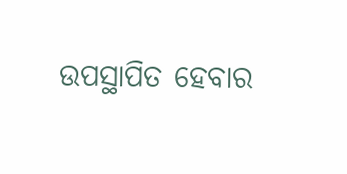ଉପସ୍ଥାପିତ ହେବାର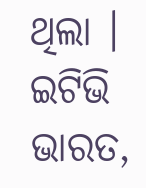ଥିଲା ।
ଇଟିଭି ଭାରତ,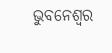ଭୁବନେଶ୍ବର